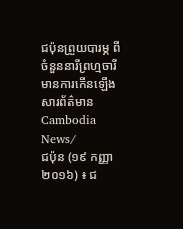ជប៉ុនព្រួយបារម្ភ ពីចំនួននារីព្រហ្មចារីមានការកើនឡើង
សារព័ត៌មាន Cambodia News/
ជប៉ុន (១៩ កញ្ញា ២០១៦) ៖ ជ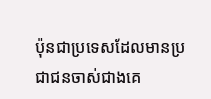ប៉ុនជាប្រទេសដែលមានប្រជាជនចាស់ជាងគេ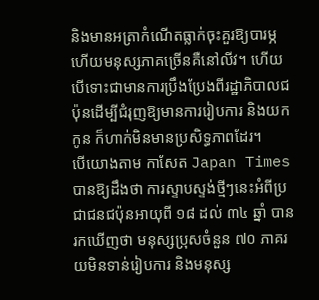និងមានអត្រាកំណើតធ្លាក់ចុះគួរឱ្យបារម្ភ ហើយមនុស្សភាគច្រើនគឺនៅលីវ។ ហើយបើទោះជាមានការប្រឹងប្រែងពីរដ្ឋាភិបាលជប៉ុនដើម្បីជំរុញឱ្យមានការរៀបការ និងយកកូន ក៏ហាក់មិនមានប្រសិទ្ធភាពដែរ។
បើយោងតាម កាសែត Japan Times បានឱ្យដឹងថា ការស្ទាបស្ទង់ថ្មីៗនេះអំពីប្រជាជនជប៉ុនអាយុពី ១៨ ដល់ ៣៤ ឆ្នាំ បានរកឃើញថា មនុស្សប្រុសចំនួន ៧០ ភាគរយមិនទាន់រៀបការ និងមនុស្ស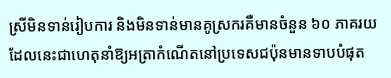ស្រីមិនទាន់រៀបការ និងមិនទាន់មានគូស្រករគឺមានចំនួន ៦០ ភាគរយ ដែលនេះជាហេតុនាំឱ្យអត្រាកំណើតនៅប្រទេសជប៉ុនមានទាបបំផុត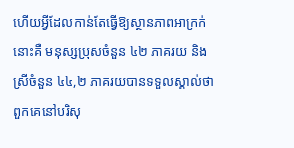ហើយអ្វីដែលកាន់តែធ្វើឱ្យស្ថានភាពអាក្រក់នោះគឺ មនុស្សប្រុសចំនួន ៤២ ភាគរយ និងស្រីចំនួន ៤៤,២ ភាគរយបានទទួលស្គាល់ថា ពួកគេនៅបរិសុ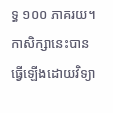ទ្ធ ១០០ ភាគរយ។ កាសិក្សានេះបានធ្វើឡើងដោយវិទ្យា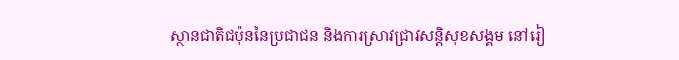ស្ថានជាតិជប៉ុននៃប្រជាជន និងការស្រាវជ្រាវសន្តិសុខសង្គម នៅរៀ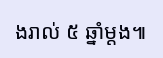ងរាល់ ៥ ឆ្នាំម្តង៕